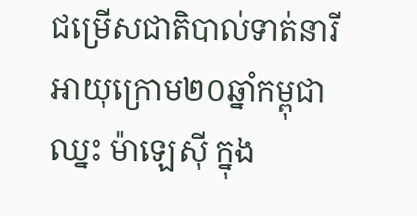ជម្រើសជាតិបាល់ទាត់នារីអាយុក្រោម២០ឆ្នាំកម្ពុជា ឈ្នះ ម៉ាឡេស៊ី ក្នុង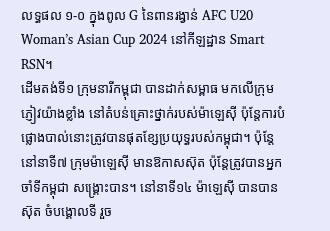លទ្ធផល ១-០ ក្នុងពូល G នៃពានរង្វាន់ AFC U20 Woman’s Asian Cup 2024 នៅកីឡដ្ឋាន Smart RSN។
ដើមតង់ទី១ ក្រុមនារីកម្ពុជា បានដាក់សម្ពាធ មកលើក្រុមភ្ញៀវយ៉ាងខ្លាំង នៅតំបន់គ្រោះថ្នាក់របស់ម៉ាឡេស៊ី ប៉ុន្ដែការបំផ្លោងបាល់នោះត្រូវបានផុតខ្សែប្រយុទ្ធរបស់កម្ពុជា។ ប៉ុន្ដែនៅនាទី៧ ក្រុមម៉ាឡេស៊ី មានឱកាសស៊ុត ប៉ុន្ដែត្រូវបានអ្នកចាំទីកម្ពុជា សង្គ្រោះបាន។ នៅនាទី១៤ ម៉ាឡេស៊ី បានបានស៊ុត ចំបង្គោលទី រួច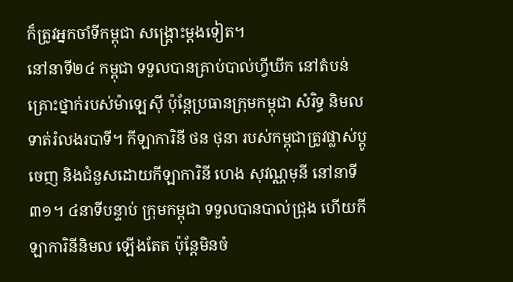ក៏ត្រូវអ្នកចាំទីកម្ពុជា សង្គ្រោះម្ដងទៀត។
នៅនាទី២៤ កម្ពុជា ទទួលបានគ្រាប់បាល់ហ្វីឃីក នៅតំបន់គ្រោះថ្នាក់របស់ម៉ាឡេស៊ី ប៉ុន្ដែប្រធានក្រុមកម្ពុជា សំរិទ្ធ និមល ទាត់រំលងរបាទី។ កីឡាការិនី ថន ថុនា របស់កម្ពុជាត្រូវផ្លាស់ប្ដូចេញ និងជំនួសដោយកីឡាការិនី ហេង សុវណ្ណមុនី នៅនាទី៣១។ ៤នាទីបន្ទាប់ ក្រុមកម្ពុជា ទទួលបានបាល់ជ្រុង ហើយកីឡាការិនីនិមល ឡើងតែត ប៉ុន្ដែមិនចំ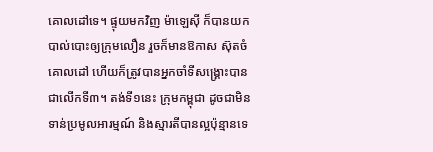គោលដៅទេ។ ផ្ទុយមកវិញ ម៉ាឡេស៊ី ក៏បានយកបាល់បោះឲ្យក្រុមលឿន រួចក៏មានឱកាស ស៊ុតចំគោលដៅ ហើយក៏ត្រូវបានអ្នកចាំទីសង្គ្រោះបានជាលើកទី៣។ តង់ទី១នេះ ក្រុមកម្ពុជា ដូចជាមិនទាន់ប្រមូលអារម្មណ៍ និងស្មារតីបានល្អប៉ុន្មានទេ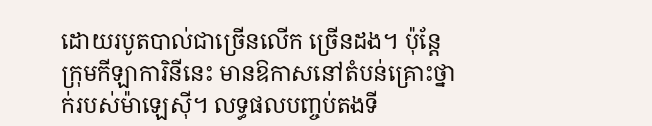ដោយរបូតបាល់ជាច្រើនលើក ច្រើនដង។ ប៉ុន្ដែក្រុមកីឡាការិនីនេះ មានឱកាសនៅតំបន់គ្រោះថ្នាក់របស់ម៉ាឡេស៊ី។ លទ្ធផលបញ្ចប់តងទី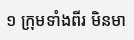១ ក្រុមទាំងពីរ មិនមា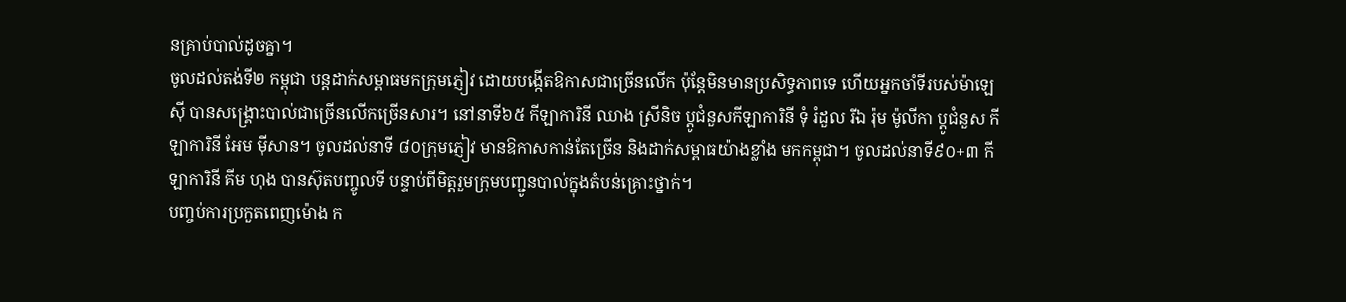នគ្រាប់បាល់ដូចគ្នា។
ចូលដល់តង់ទី២ កម្ពុជា បន្ដដាក់សម្ពាធមកក្រុមភ្ញៀវ ដោយបង្កើតឱកាសជាច្រើនលើក ប៉ុន្ដែមិនមានប្រសិទ្ធភាពទេ ហើយអ្នកចាំទីរបស់ម៉ាឡេស៊ី បានសង្គ្រោះបាល់ជាច្រើនលើកច្រើនសារ។ នៅនាទី៦៥ កីឡាការិនី ឈាង ស្រីនិច ប្ដូជំនួសកីឡាការិនី ទុំ រំដួល រីឯ រ៉ុម ម៉ូលីកា ប្ដូជំនួស កីឡាការិនី អែម ម៉ីសាន។ ចូលដល់នាទី ៨០ក្រុមភ្ញៀវ មានឱកាសកាន់តែច្រើន និងដាក់សម្ពាធយ៉ាងខ្លាំង មកកម្ពុជា។ ចូលដល់នាទី៩០+៣ កីឡាការិនី គីម ហុង បានស៊ុតបញ្ចូលទី បន្ទាប់ពីមិត្តរួមក្រុមបញ្ជូនបាល់ក្នុងតំបន់គ្រោះថ្នាក់។
បញ្ចប់ការប្រកួតពេញម៉ោង ក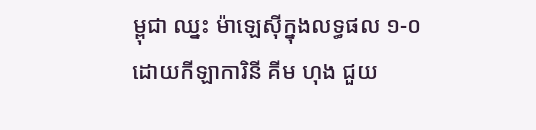ម្ពុជា ឈ្នះ ម៉ាឡេស៊ីក្នុងលទ្ធផល ១-០ ដោយកីឡាការិនី គីម ហុង ជួយ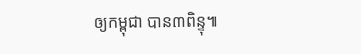ឲ្យកម្ពុជា បាន៣ពិន្ទុ៕